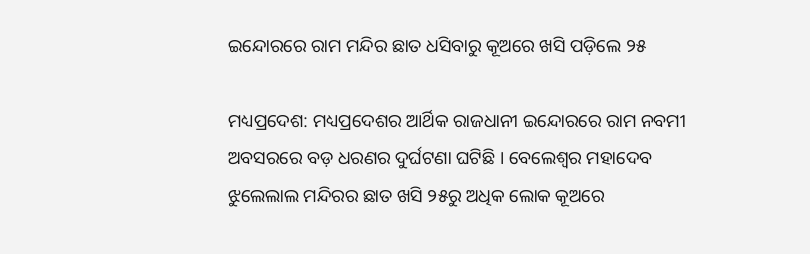ଇନ୍ଦୋରରେ ରାମ ମନ୍ଦିର ଛାତ ଧସିବାରୁ କୂଅରେ ଖସି ପଡ଼ିଲେ ୨୫

ମଧ୍ୟପ୍ରଦେଶ: ମଧ୍ୟପ୍ରଦେଶର ଆର୍ଥିକ ରାଜଧାନୀ ଇନ୍ଦୋରରେ ରାମ ନବମୀ ଅବସରରେ ବଡ଼ ଧରଣର ଦୁର୍ଘଟଣା ଘଟିଛି । ବେଲେଶ୍ୱର ମହାଦେବ ଝୁଲେଲାଲ ମନ୍ଦିରର ଛାତ ଖସି ୨୫ରୁ ଅଧିକ ଲୋକ କୂଅରେ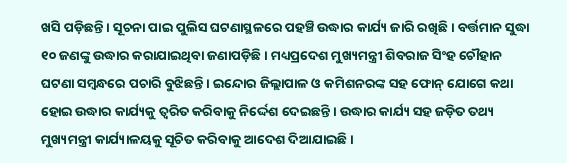ଖସି ପଡ଼ିଛନ୍ତି । ସୂଚନା ପାଇ ପୁଲିସ ଘଟଣାସ୍ଥଳରେ ପହଞ୍ଚି ଉଦ୍ଧାର କାର୍ଯ୍ୟ ଜାରି ରଖିଛି । ବର୍ତ୍ତମାନ ସୁଦ୍ଧା ୧୦ ଜଣଙ୍କୁ ଉଦ୍ଧାର କରାଯାଇଥିବା ଜଣାପଡ଼ିଛି । ମଧ୍ୟପ୍ରଦେଶ ମୁଖ୍ୟମନ୍ତ୍ରୀ ଶିବରାଜ ସିଂହ ଚୌହାନ ଘଟଣା ସମ୍ବନ୍ଧରେ ପଚାରି ବୁଝିଛନ୍ତି । ଇନ୍ଦୋର ଜିଲ୍ଲାପାଳ ଓ କମିଶନରଙ୍କ ସହ ଫୋନ୍ ଯୋଗେ କଥା ହୋଇ ଉଦ୍ଧାର କାର୍ଯ୍ୟକୁ ତ୍ୱରିତ କରିବାକୁ ନିର୍ଦ୍ଦେଶ ଦେଇଛନ୍ତି । ଉଦ୍ଧାର କାର୍ଯ୍ୟ ସହ ଜଡ଼ିତ ତଥ୍ୟ ମୁଖ୍ୟମନ୍ତ୍ରୀ କାର୍ଯ୍ୟାଳୟକୁ ସୂଚିତ କରିବାକୁ ଆଦେଶ ଦିଆଯାଇଛି ।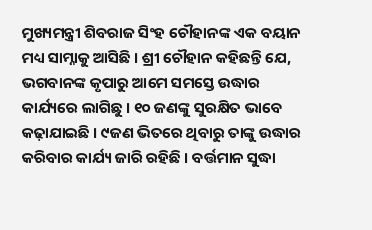ମୁଖ୍ୟମନ୍ତ୍ରୀ ଶିବରାଜ ସିଂହ ଚୌହାନଙ୍କ ଏକ ବୟାନ ମଧ୍ୟ ସାମ୍ନାକୁ ଆସିଛି । ଶ୍ରୀ ଚୌହାନ କହିଛନ୍ତି ଯେ, ଭଗବାନଙ୍କ କୃପାରୁ ଆମେ ସମସ୍ତେ ଉଦ୍ଧାର କାର୍ଯ୍ୟରେ ଲାଗିଛୁ । ୧୦ ଜଣଙ୍କୁ ସୁରକ୍ଷିତ ଭାବେ କଢ଼ାଯାଇଛି । ୯ଜଣ ଭିତରେ ଥିବାରୁ ତାଙ୍କୁ ଉଦ୍ଧାର କରିବାର କାର୍ଯ୍ୟ ଜାରି ରହିଛି । ବର୍ତ୍ତମାନ ସୁଦ୍ଧା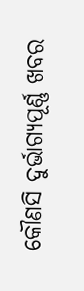କୌଣସି ଦୁର୍ଭାଗ୍ୟପୂର୍ଣ୍ଣ ଖବର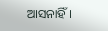ଆସନାହିଁ ।